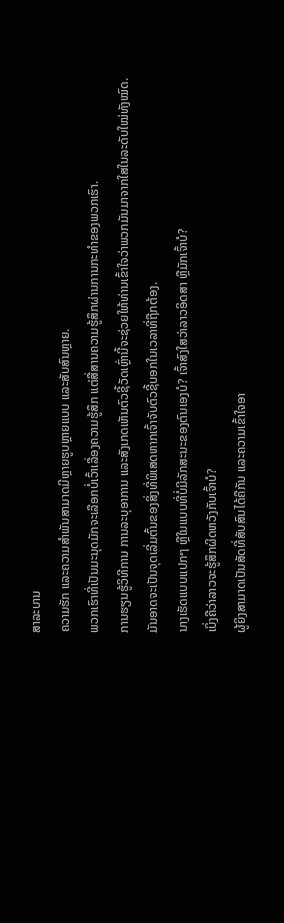ສາລະບານ
ຄວາມຮັກ ແລະຄວາມສຳພັນສາມາດມີຫຼາຍຮູບຫຼາຍແບບ ແລະສັບສົນຫຼາຍ.
ພວກເຮົາທີ່ເປັນມະນຸດມັກຈະເລືອກບໍ່ເວົ້າເລື່ອງຄວາມຮູ້ສຶກ ແຕ່ສື່ສານຄວາມຮູ້ສຶກຜ່ານການກະທໍາຂອງພວກເຮົາ.
ການຮຽນຮູ້ວິທີການ ການລະບຸອາການ ແລະສັງເກດເຫັນຕົວຊີ້ວັດເຫຼົ່ານີ້ຈະຊ່ວຍໃຫ້ທ່ານເຂົ້າໃຈວ່າພວກມັນມາຈາກໃສໃນລະດັບໃໝ່ທັງໝົດ.
ມັນອາດຈະເປັນຈຸດເລີ່ມຕົ້ນຂອງສິ່ງທີ່ພິເສດຫາກເຈົ້າຈັບຕົວຊີ້ບອກໃນເວລາທີ່ຖືກຕ້ອງ.
ນາງເຮັດແບບແປກໆ ຫຼືໃນແບບທີ່ບໍ່ມີລັກສະນະຂອງຕົນເອງບໍ? ເຈົ້າສົງໃສວ່າລາວອິດສາ ຫຼືມັກເຈົ້າບໍ?
ເບິ່ງຄືວ່າລາວຈະຮູ້ສຶກຜິດຫວັງກັບເຈົ້າບໍ?
ຜູ້ຍິງສາມາດເປັນສັດທີ່ສັບສົນໄດ້ຄືກັນ ແລະຄວາມເຂົ້າໃຈອາ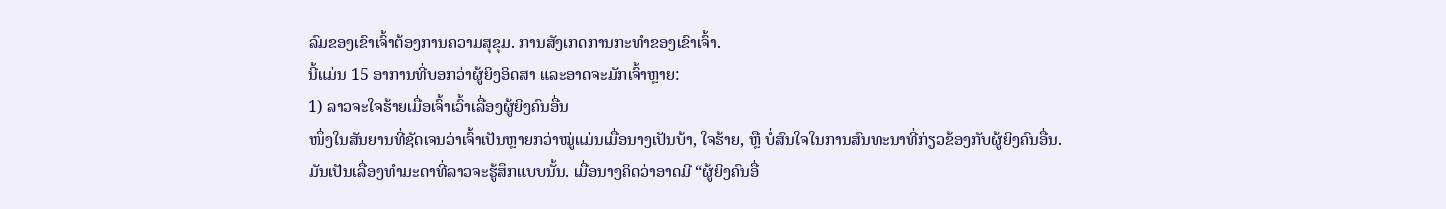ລົມຂອງເຂົາເຈົ້າຕ້ອງການຄວາມສຸຂຸມ. ການສັງເກດການກະທຳຂອງເຂົາເຈົ້າ.
ນີ້ແມ່ນ 15 ອາການທີ່ບອກວ່າຜູ້ຍິງອິດສາ ແລະອາດຈະມັກເຈົ້າຫຼາຍ:
1) ລາວຈະໃຈຮ້າຍເມື່ອເຈົ້າເວົ້າເລື່ອງຜູ້ຍິງຄົນອື່ນ
ໜຶ່ງໃນສັນຍານທີ່ຊັດເຈນວ່າເຈົ້າເປັນຫຼາຍກວ່າໝູ່ແມ່ນເມື່ອນາງເປັນບ້າ, ໃຈຮ້າຍ, ຫຼື ບໍ່ສົນໃຈໃນການສົນທະນາທີ່ກ່ຽວຂ້ອງກັບຜູ້ຍິງຄົນອື່ນ.
ມັນເປັນເລື່ອງທຳມະດາທີ່ລາວຈະຮູ້ສຶກແບບນັ້ນ. ເມື່ອນາງຄິດວ່າອາດມີ “ຜູ້ຍິງຄົນອື່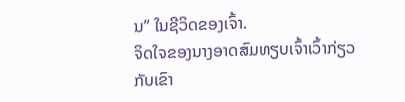ນ” ໃນຊີວິດຂອງເຈົ້າ.
ຈິດໃຈຂອງນາງອາດສົມທຽບເຈົ້າເວົ້າກ່ຽວກັບເຂົາ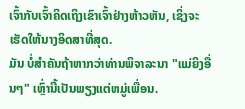ເຈົ້າກັບເຈົ້າຄິດເຖິງເຂົາເຈົ້າຢ່າງຫ້າວຫັນ, ເຊິ່ງຈະເຮັດໃຫ້ນາງອິດສາທີ່ສຸດ.
ມັນ ບໍ່ສໍາຄັນຖ້າຫາກວ່າທ່ານພິຈາລະນາ "ແມ່ຍິງອື່ນໆ" ເຫຼົ່ານີ້ເປັນພຽງແຕ່ຫມູ່ເພື່ອນ.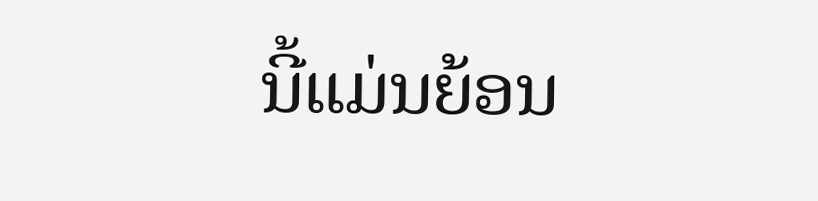ນີ້ແມ່ນຍ້ອນ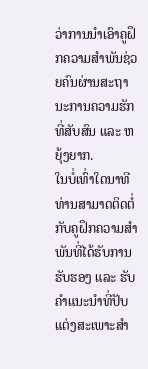ວ່າການນໍາເອົາຄູຝຶກຄວາມສຳພັນຊ່ວຍຄົນຜ່ານສະຖານະການຄວາມຮັກທີ່ສັບສົນ ແລະ ຫຍຸ້ງຍາກ.
ໃນບໍ່ເທົ່າໃດນາທີທ່ານສາມາດຕິດຕໍ່ກັບຄູຝຶກຄວາມສຳພັນທີ່ໄດ້ຮັບການຮັບຮອງ ແລະ ຮັບຄຳແນະນຳທີ່ປັບແຕ່ງສະເພາະສຳ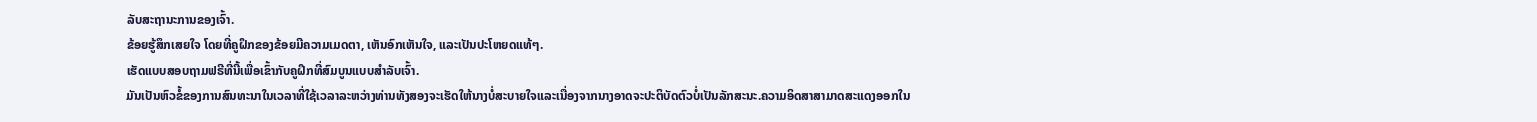ລັບສະຖານະການຂອງເຈົ້າ.
ຂ້ອຍຮູ້ສຶກເສຍໃຈ ໂດຍທີ່ຄູຝຶກຂອງຂ້ອຍມີຄວາມເມດຕາ, ເຫັນອົກເຫັນໃຈ, ແລະເປັນປະໂຫຍດແທ້ໆ.
ເຮັດແບບສອບຖາມຟຣີທີ່ນີ້ເພື່ອເຂົ້າກັບຄູຝຶກທີ່ສົມບູນແບບສຳລັບເຈົ້າ.
ມັນເປັນຫົວຂໍ້ຂອງການສົນທະນາໃນເວລາທີ່ໃຊ້ເວລາລະຫວ່າງທ່ານທັງສອງຈະເຮັດໃຫ້ນາງບໍ່ສະບາຍໃຈແລະເນື່ອງຈາກນາງອາດຈະປະຕິບັດຕົວບໍ່ເປັນລັກສະນະ.ຄວາມອິດສາສາມາດສະແດງອອກໃນ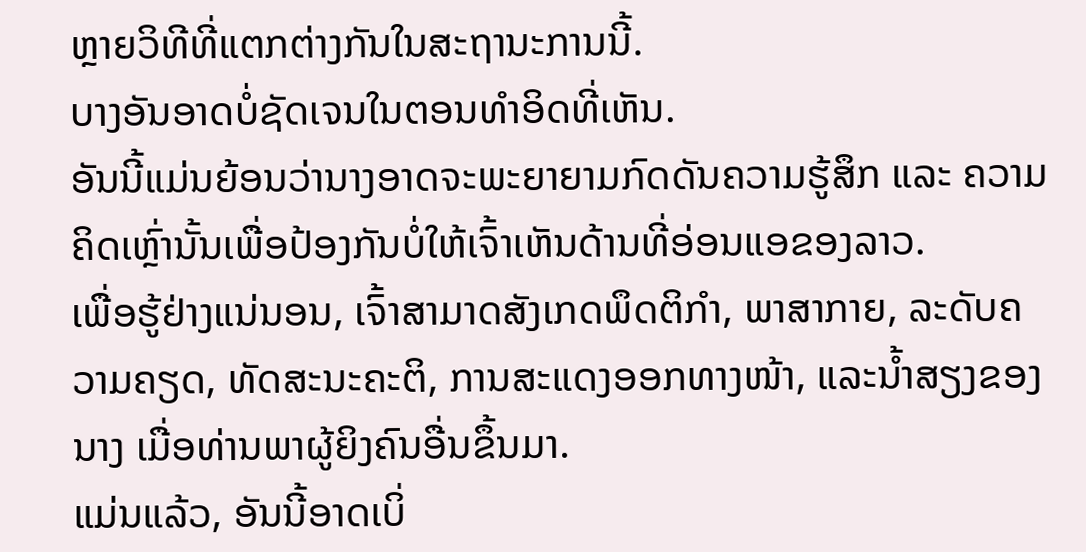ຫຼາຍວິທີທີ່ແຕກຕ່າງກັນໃນສະຖານະການນີ້.
ບາງອັນອາດບໍ່ຊັດເຈນໃນຕອນທຳອິດທີ່ເຫັນ.
ອັນນີ້ແມ່ນຍ້ອນວ່ານາງອາດຈະພະຍາຍາມກົດດັນຄວາມຮູ້ສຶກ ແລະ ຄວາມຄິດເຫຼົ່ານັ້ນເພື່ອປ້ອງກັນບໍ່ໃຫ້ເຈົ້າເຫັນດ້ານທີ່ອ່ອນແອຂອງລາວ.
ເພື່ອຮູ້ຢ່າງແນ່ນອນ, ເຈົ້າສາມາດສັງເກດພຶດຕິກຳ, ພາສາກາຍ, ລະດັບຄວາມຄຽດ, ທັດສະນະຄະຕິ, ການສະແດງອອກທາງໜ້າ, ແລະນໍ້າສຽງຂອງນາງ ເມື່ອທ່ານພາຜູ້ຍິງຄົນອື່ນຂຶ້ນມາ.
ແມ່ນແລ້ວ, ອັນນີ້ອາດເບິ່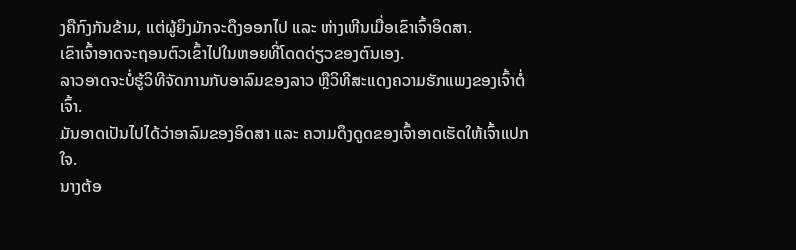ງຄືກົງກັນຂ້າມ, ແຕ່ຜູ້ຍິງມັກຈະດຶງອອກໄປ ແລະ ຫ່າງເຫີນເມື່ອເຂົາເຈົ້າອິດສາ.
ເຂົາເຈົ້າອາດຈະຖອນຕົວເຂົ້າໄປໃນຫອຍທີ່ໂດດດ່ຽວຂອງຕົນເອງ.
ລາວອາດຈະບໍ່ຮູ້ວິທີຈັດການກັບອາລົມຂອງລາວ ຫຼືວິທີສະແດງຄວາມຮັກແພງຂອງເຈົ້າຕໍ່ເຈົ້າ.
ມັນອາດເປັນໄປໄດ້ວ່າອາລົມຂອງອິດສາ ແລະ ຄວາມດຶງດູດຂອງເຈົ້າອາດເຮັດໃຫ້ເຈົ້າແປກໃຈ.
ນາງຕ້ອ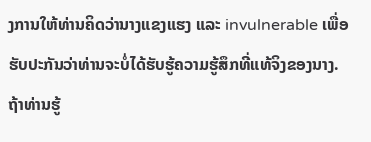ງການໃຫ້ທ່ານຄິດວ່ານາງແຂງແຮງ ແລະ invulnerable ເພື່ອຮັບປະກັນວ່າທ່ານຈະບໍ່ໄດ້ຮັບຮູ້ຄວາມຮູ້ສຶກທີ່ແທ້ຈິງຂອງນາງ.
ຖ້າທ່ານຮູ້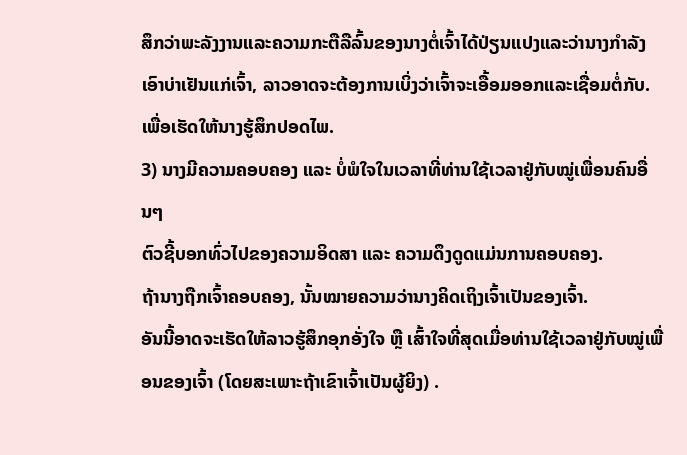ສຶກວ່າພະລັງງານແລະຄວາມກະຕືລືລົ້ນຂອງນາງຕໍ່ເຈົ້າໄດ້ປ່ຽນແປງແລະວ່ານາງກໍາລັງເອົາບ່າເຢັນແກ່ເຈົ້າ, ລາວອາດຈະຕ້ອງການເບິ່ງວ່າເຈົ້າຈະເອື້ອມອອກແລະເຊື່ອມຕໍ່ກັບ.ເພື່ອເຮັດໃຫ້ນາງຮູ້ສຶກປອດໄພ.
3) ນາງມີຄວາມຄອບຄອງ ແລະ ບໍ່ພໍໃຈໃນເວລາທີ່ທ່ານໃຊ້ເວລາຢູ່ກັບໝູ່ເພື່ອນຄົນອື່ນໆ
ຕົວຊີ້ບອກທົ່ວໄປຂອງຄວາມອິດສາ ແລະ ຄວາມດຶງດູດແມ່ນການຄອບຄອງ.
ຖ້ານາງຖືກເຈົ້າຄອບຄອງ, ນັ້ນໝາຍຄວາມວ່ານາງຄິດເຖິງເຈົ້າເປັນຂອງເຈົ້າ.
ອັນນີ້ອາດຈະເຮັດໃຫ້ລາວຮູ້ສຶກອຸກອັ່ງໃຈ ຫຼື ເສົ້າໃຈທີ່ສຸດເມື່ອທ່ານໃຊ້ເວລາຢູ່ກັບໝູ່ເພື່ອນຂອງເຈົ້າ (ໂດຍສະເພາະຖ້າເຂົາເຈົ້າເປັນຜູ້ຍິງ) .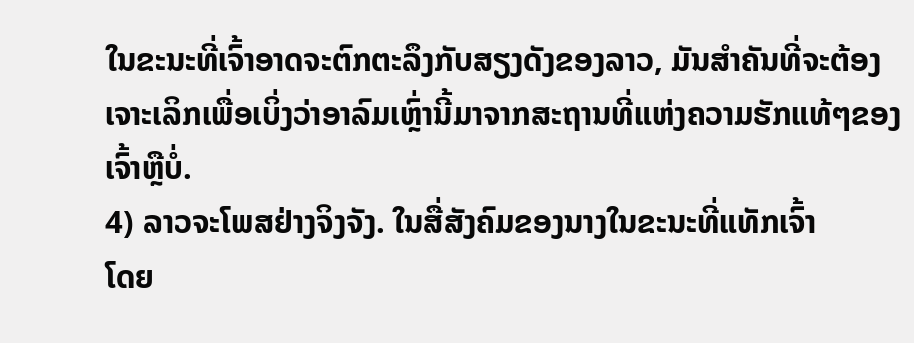ໃນຂະນະທີ່ເຈົ້າອາດຈະຕົກຕະລຶງກັບສຽງດັງຂອງລາວ, ມັນສຳຄັນທີ່ຈະຕ້ອງເຈາະເລິກເພື່ອເບິ່ງວ່າອາລົມເຫຼົ່ານີ້ມາຈາກສະຖານທີ່ແຫ່ງຄວາມຮັກແທ້ໆຂອງເຈົ້າຫຼືບໍ່.
4) ລາວຈະໂພສຢ່າງຈິງຈັງ. ໃນສື່ສັງຄົມຂອງນາງໃນຂະນະທີ່ແທັກເຈົ້າ
ໂດຍ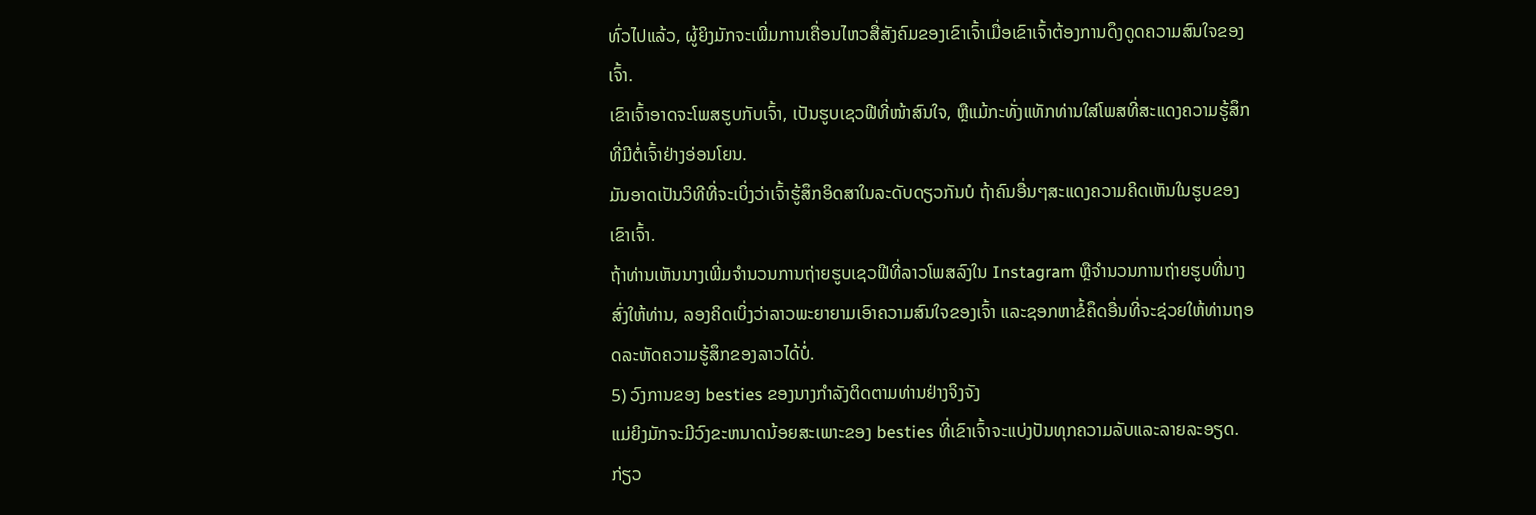ທົ່ວໄປແລ້ວ, ຜູ້ຍິງມັກຈະເພີ່ມການເຄື່ອນໄຫວສື່ສັງຄົມຂອງເຂົາເຈົ້າເມື່ອເຂົາເຈົ້າຕ້ອງການດຶງດູດຄວາມສົນໃຈຂອງເຈົ້າ.
ເຂົາເຈົ້າອາດຈະໂພສຮູບກັບເຈົ້າ, ເປັນຮູບເຊວຟີທີ່ໜ້າສົນໃຈ, ຫຼືແມ້ກະທັ່ງແທັກທ່ານໃສ່ໂພສທີ່ສະແດງຄວາມຮູ້ສຶກທີ່ມີຕໍ່ເຈົ້າຢ່າງອ່ອນໂຍນ.
ມັນອາດເປັນວິທີທີ່ຈະເບິ່ງວ່າເຈົ້າຮູ້ສຶກອິດສາໃນລະດັບດຽວກັນບໍ ຖ້າຄົນອື່ນໆສະແດງຄວາມຄິດເຫັນໃນຮູບຂອງເຂົາເຈົ້າ.
ຖ້າທ່ານເຫັນນາງເພີ່ມຈໍານວນການຖ່າຍຮູບເຊວຟີທີ່ລາວໂພສລົງໃນ Instagram ຫຼືຈໍານວນການຖ່າຍຮູບທີ່ນາງສົ່ງໃຫ້ທ່ານ, ລອງຄິດເບິ່ງວ່າລາວພະຍາຍາມເອົາຄວາມສົນໃຈຂອງເຈົ້າ ແລະຊອກຫາຂໍ້ຄຶດອື່ນທີ່ຈະຊ່ວຍໃຫ້ທ່ານຖອດລະຫັດຄວາມຮູ້ສຶກຂອງລາວໄດ້ບໍ່.
5) ວົງການຂອງ besties ຂອງນາງກໍາລັງຕິດຕາມທ່ານຢ່າງຈິງຈັງ
ແມ່ຍິງມັກຈະມີວົງຂະຫນາດນ້ອຍສະເພາະຂອງ besties ທີ່ເຂົາເຈົ້າຈະແບ່ງປັນທຸກຄວາມລັບແລະລາຍລະອຽດ.ກ່ຽວ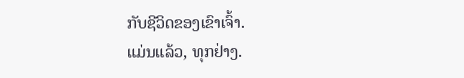ກັບຊີວິດຂອງເຂົາເຈົ້າ.
ແມ່ນແລ້ວ, ທຸກຢ່າງ.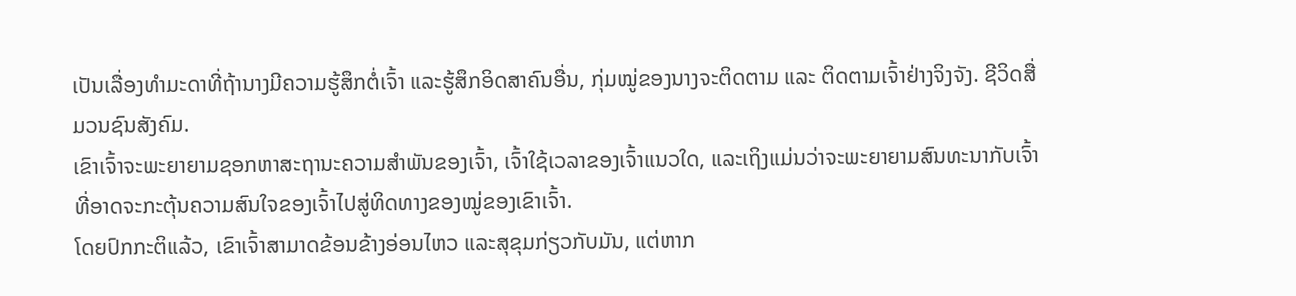ເປັນເລື່ອງທຳມະດາທີ່ຖ້ານາງມີຄວາມຮູ້ສຶກຕໍ່ເຈົ້າ ແລະຮູ້ສຶກອິດສາຄົນອື່ນ, ກຸ່ມໝູ່ຂອງນາງຈະຕິດຕາມ ແລະ ຕິດຕາມເຈົ້າຢ່າງຈິງຈັງ. ຊີວິດສື່ມວນຊົນສັງຄົມ.
ເຂົາເຈົ້າຈະພະຍາຍາມຊອກຫາສະຖານະຄວາມສຳພັນຂອງເຈົ້າ, ເຈົ້າໃຊ້ເວລາຂອງເຈົ້າແນວໃດ, ແລະເຖິງແມ່ນວ່າຈະພະຍາຍາມສົນທະນາກັບເຈົ້າທີ່ອາດຈະກະຕຸ້ນຄວາມສົນໃຈຂອງເຈົ້າໄປສູ່ທິດທາງຂອງໝູ່ຂອງເຂົາເຈົ້າ.
ໂດຍປົກກະຕິແລ້ວ, ເຂົາເຈົ້າສາມາດຂ້ອນຂ້າງອ່ອນໄຫວ ແລະສຸຂຸມກ່ຽວກັບມັນ, ແຕ່ຫາກ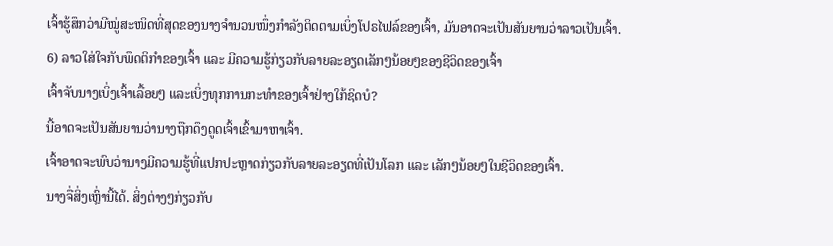ເຈົ້າຮູ້ສຶກວ່າມີໝູ່ສະໜິດທີ່ສຸດຂອງນາງຈຳນວນໜຶ່ງກຳລັງຕິດຕາມເບິ່ງໂປຣໄຟລ໌ຂອງເຈົ້າ, ມັນອາດຈະເປັນສັນຍານວ່າລາວເປັນເຈົ້າ.
6) ລາວໃສ່ໃຈກັບພຶດຕິກຳຂອງເຈົ້າ ແລະ ມີຄວາມຮູ້ກ່ຽວກັບລາຍລະອຽດເລັກໆນ້ອຍໆຂອງຊີວິດຂອງເຈົ້າ
ເຈົ້າຈັບນາງເບິ່ງເຈົ້າເລື້ອຍໆ ແລະເບິ່ງທຸກການກະທຳຂອງເຈົ້າຢ່າງໃກ້ຊິດບໍ?
ນີ້ອາດຈະເປັນສັນຍານວ່ານາງຖືກດຶງດູດເຈົ້າເຂົ້າມາຫາເຈົ້າ.
ເຈົ້າອາດຈະພົບວ່ານາງມີຄວາມຮູ້ທີ່ແປກປະຫຼາດກ່ຽວກັບລາຍລະອຽດທີ່ເປັນໂລກ ແລະ ເລັກໆນ້ອຍໆໃນຊີວິດຂອງເຈົ້າ.
ນາງຈື່ສິ່ງເຫຼົ່ານີ້ໄດ້. ສິ່ງຕ່າງໆກ່ຽວກັບ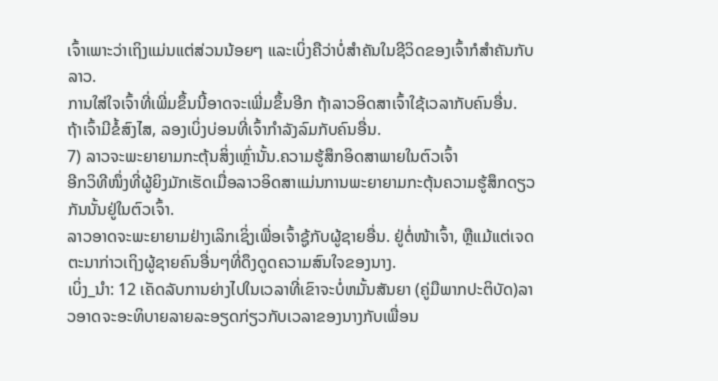ເຈົ້າເພາະວ່າເຖິງແມ່ນແຕ່ສ່ວນນ້ອຍໆ ແລະເບິ່ງຄືວ່າບໍ່ສຳຄັນໃນຊີວິດຂອງເຈົ້າກໍສຳຄັນກັບລາວ.
ການໃສ່ໃຈເຈົ້າທີ່ເພີ່ມຂຶ້ນນີ້ອາດຈະເພີ່ມຂຶ້ນອີກ ຖ້າລາວອິດສາເຈົ້າໃຊ້ເວລາກັບຄົນອື່ນ.
ຖ້າເຈົ້າມີຂໍ້ສົງໄສ, ລອງເບິ່ງບ່ອນທີ່ເຈົ້າກຳລັງລົມກັບຄົນອື່ນ.
7) ລາວຈະພະຍາຍາມກະຕຸ້ນສິ່ງເຫຼົ່ານັ້ນ.ຄວາມຮູ້ສຶກອິດສາພາຍໃນຕົວເຈົ້າ
ອີກວິທີໜຶ່ງທີ່ຜູ້ຍິງມັກເຮັດເມື່ອລາວອິດສາແມ່ນການພະຍາຍາມກະຕຸ້ນຄວາມຮູ້ສຶກດຽວກັນນັ້ນຢູ່ໃນຕົວເຈົ້າ.
ລາວອາດຈະພະຍາຍາມຢ່າງເລິກເຊິ່ງເພື່ອເຈົ້າຊູ້ກັບຜູ້ຊາຍອື່ນ. ຢູ່ຕໍ່ໜ້າເຈົ້າ, ຫຼືແມ້ແຕ່ເຈດຕະນາກ່າວເຖິງຜູ້ຊາຍຄົນອື່ນໆທີ່ດຶງດູດຄວາມສົນໃຈຂອງນາງ.
ເບິ່ງ_ນຳ: 12 ເຄັດລັບການຍ່າງໄປໃນເວລາທີ່ເຂົາຈະບໍ່ຫມັ້ນສັນຍາ (ຄູ່ມືພາກປະຕິບັດ)ລາວອາດຈະອະທິບາຍລາຍລະອຽດກ່ຽວກັບເວລາຂອງນາງກັບເພື່ອນ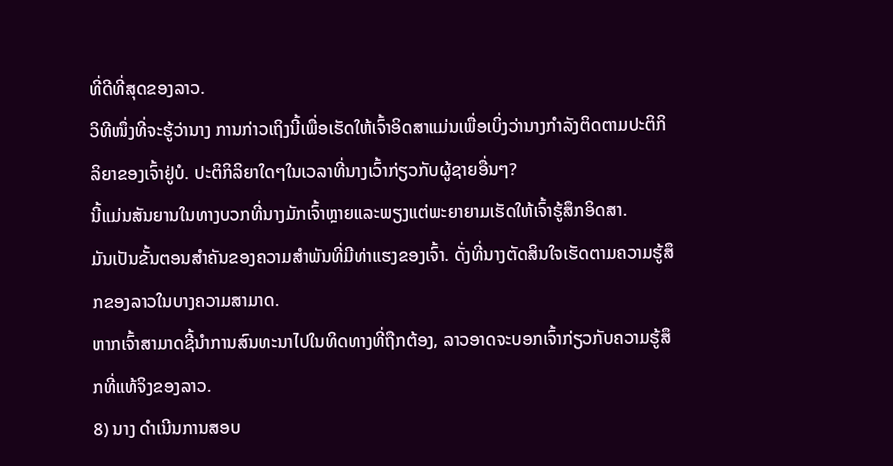ທີ່ດີທີ່ສຸດຂອງລາວ.
ວິທີໜຶ່ງທີ່ຈະຮູ້ວ່ານາງ ການກ່າວເຖິງນີ້ເພື່ອເຮັດໃຫ້ເຈົ້າອິດສາແມ່ນເພື່ອເບິ່ງວ່ານາງກໍາລັງຕິດຕາມປະຕິກິລິຍາຂອງເຈົ້າຢູ່ບໍ. ປະຕິກິລິຍາໃດໆໃນເວລາທີ່ນາງເວົ້າກ່ຽວກັບຜູ້ຊາຍອື່ນໆ?
ນີ້ແມ່ນສັນຍານໃນທາງບວກທີ່ນາງມັກເຈົ້າຫຼາຍແລະພຽງແຕ່ພະຍາຍາມເຮັດໃຫ້ເຈົ້າຮູ້ສຶກອິດສາ.
ມັນເປັນຂັ້ນຕອນສໍາຄັນຂອງຄວາມສຳພັນທີ່ມີທ່າແຮງຂອງເຈົ້າ. ດັ່ງທີ່ນາງຕັດສິນໃຈເຮັດຕາມຄວາມຮູ້ສຶກຂອງລາວໃນບາງຄວາມສາມາດ.
ຫາກເຈົ້າສາມາດຊີ້ນໍາການສົນທະນາໄປໃນທິດທາງທີ່ຖືກຕ້ອງ, ລາວອາດຈະບອກເຈົ້າກ່ຽວກັບຄວາມຮູ້ສຶກທີ່ແທ້ຈິງຂອງລາວ.
8) ນາງ ດຳເນີນການສອບ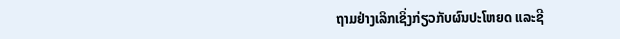ຖາມຢ່າງເລິກເຊິ່ງກ່ຽວກັບຜົນປະໂຫຍດ ແລະຊີ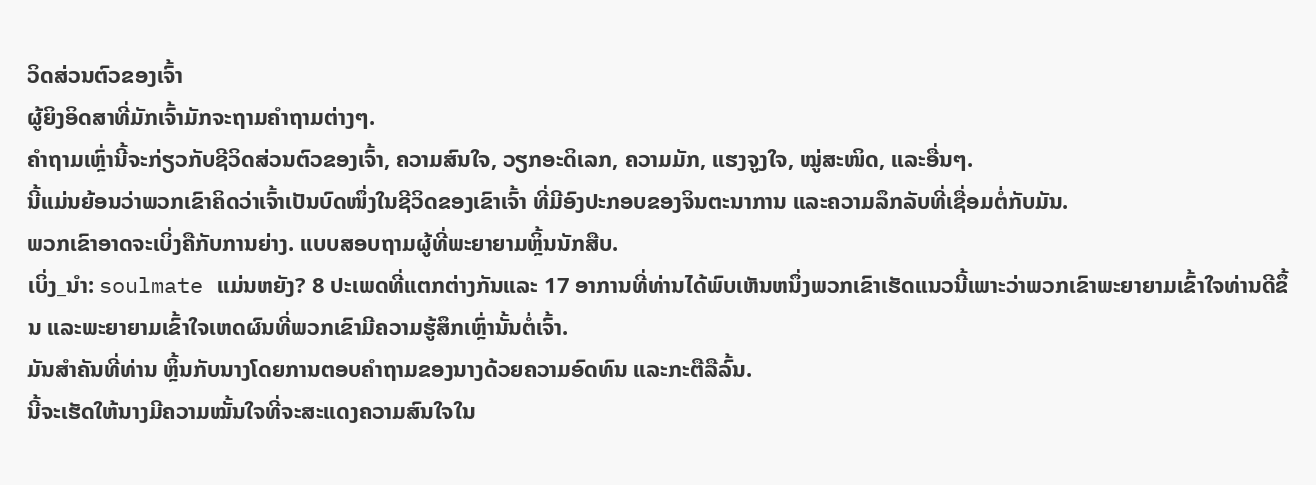ວິດສ່ວນຕົວຂອງເຈົ້າ
ຜູ້ຍິງອິດສາທີ່ມັກເຈົ້າມັກຈະຖາມຄຳຖາມຕ່າງໆ.
ຄຳຖາມເຫຼົ່ານີ້ຈະກ່ຽວກັບຊີວິດສ່ວນຕົວຂອງເຈົ້າ, ຄວາມສົນໃຈ, ວຽກອະດິເລກ, ຄວາມມັກ, ແຮງຈູງໃຈ, ໝູ່ສະໜິດ, ແລະອື່ນໆ.
ນີ້ແມ່ນຍ້ອນວ່າພວກເຂົາຄິດວ່າເຈົ້າເປັນບົດໜຶ່ງໃນຊີວິດຂອງເຂົາເຈົ້າ ທີ່ມີອົງປະກອບຂອງຈິນຕະນາການ ແລະຄວາມລຶກລັບທີ່ເຊື່ອມຕໍ່ກັບມັນ.
ພວກເຂົາອາດຈະເບິ່ງຄືກັບການຍ່າງ. ແບບສອບຖາມຜູ້ທີ່ພະຍາຍາມຫຼິ້ນນັກສືບ.
ເບິ່ງ_ນຳ: soulmate ແມ່ນຫຍັງ? 8 ປະເພດທີ່ແຕກຕ່າງກັນແລະ 17 ອາການທີ່ທ່ານໄດ້ພົບເຫັນຫນຶ່ງພວກເຂົາເຮັດແນວນີ້ເພາະວ່າພວກເຂົາພະຍາຍາມເຂົ້າໃຈທ່ານດີຂຶ້ນ ແລະພະຍາຍາມເຂົ້າໃຈເຫດຜົນທີ່ພວກເຂົາມີຄວາມຮູ້ສຶກເຫຼົ່ານັ້ນຕໍ່ເຈົ້າ.
ມັນສຳຄັນທີ່ທ່ານ ຫຼິ້ນກັບນາງໂດຍການຕອບຄໍາຖາມຂອງນາງດ້ວຍຄວາມອົດທົນ ແລະກະຕືລືລົ້ນ.
ນີ້ຈະເຮັດໃຫ້ນາງມີຄວາມໝັ້ນໃຈທີ່ຈະສະແດງຄວາມສົນໃຈໃນ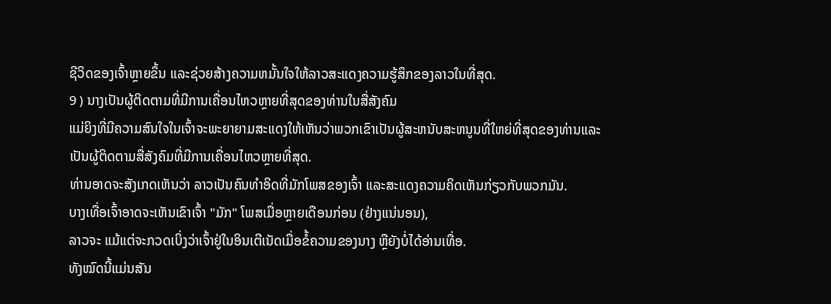ຊີວິດຂອງເຈົ້າຫຼາຍຂຶ້ນ ແລະຊ່ວຍສ້າງຄວາມຫມັ້ນໃຈໃຫ້ລາວສະແດງຄວາມຮູ້ສຶກຂອງລາວໃນທີ່ສຸດ.
9 ) ນາງເປັນຜູ້ຕິດຕາມທີ່ມີການເຄື່ອນໄຫວຫຼາຍທີ່ສຸດຂອງທ່ານໃນສື່ສັງຄົມ
ແມ່ຍິງທີ່ມີຄວາມສົນໃຈໃນເຈົ້າຈະພະຍາຍາມສະແດງໃຫ້ເຫັນວ່າພວກເຂົາເປັນຜູ້ສະຫນັບສະຫນູນທີ່ໃຫຍ່ທີ່ສຸດຂອງທ່ານແລະເປັນຜູ້ຕິດຕາມສື່ສັງຄົມທີ່ມີການເຄື່ອນໄຫວຫຼາຍທີ່ສຸດ.
ທ່ານອາດຈະສັງເກດເຫັນວ່າ ລາວເປັນຄົນທໍາອິດທີ່ມັກໂພສຂອງເຈົ້າ ແລະສະແດງຄວາມຄິດເຫັນກ່ຽວກັບພວກມັນ.
ບາງເທື່ອເຈົ້າອາດຈະເຫັນເຂົາເຈົ້າ "ມັກ" ໂພສເມື່ອຫຼາຍເດືອນກ່ອນ (ຢ່າງແນ່ນອນ),
ລາວຈະ ແມ້ແຕ່ຈະກວດເບິ່ງວ່າເຈົ້າຢູ່ໃນອິນເຕີເນັດເມື່ອຂໍ້ຄວາມຂອງນາງ ຫຼືຍັງບໍ່ໄດ້ອ່ານເທື່ອ.
ທັງໝົດນີ້ແມ່ນສັນ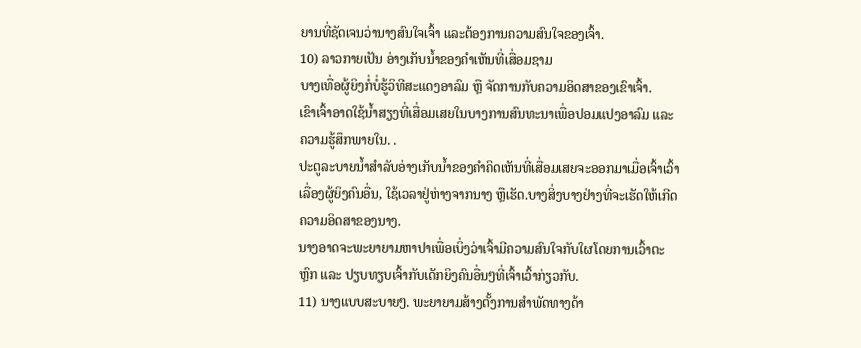ຍານທີ່ຊັດເຈນວ່ານາງສົນໃຈເຈົ້າ ແລະຕ້ອງການຄວາມສົນໃຈຂອງເຈົ້າ.
10) ລາວກາຍເປັນ ອ່າງເກັບນ້ຳຂອງຄຳເຫັນທີ່ເສື່ອມຊາມ
ບາງເທື່ອຜູ້ຍິງກໍ່ບໍ່ຮູ້ວິທີສະແດງອາລົມ ຫຼື ຈັດການກັບຄວາມອິດສາຂອງເຂົາເຈົ້າ.
ເຂົາເຈົ້າອາດໃຊ້ນ້ຳສຽງທີ່ເສື່ອມເສຍໃນບາງການສົນທະນາເພື່ອປອມແປງອາລົມ ແລະ ຄວາມຮູ້ສຶກພາຍໃນ. .
ປະຕູລະບາຍນ້ຳສຳລັບອ່າງເກັບນ້ຳຂອງຄຳຄິດເຫັນທີ່ເສື່ອມເສຍຈະອອກມາເມື່ອເຈົ້າເວົ້າເລື່ອງຜູ້ຍິງຄົນອື່ນ, ໃຊ້ເວລາຢູ່ຫ່າງຈາກນາງ ຫຼືເຮັດ.ບາງສິ່ງບາງຢ່າງທີ່ຈະເຮັດໃຫ້ເກີດຄວາມອິດສາຂອງນາງ.
ນາງອາດຈະພະຍາຍາມຫາປາເພື່ອເບິ່ງວ່າເຈົ້າມີຄວາມສົນໃຈກັບໃຜໂດຍການເວົ້າຕະຫຼົກ ແລະ ປຽບທຽບເຈົ້າກັບເດັກຍິງຄົນອື່ນໆທີ່ເຈົ້າເວົ້າກ່ຽວກັບ.
11) ນາງແບບສະບາຍໆ. ພະຍາຍາມສ້າງຕັ້ງການສໍາພັດທາງດ້າ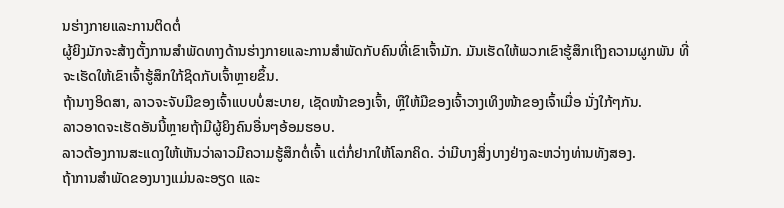ນຮ່າງກາຍແລະການຕິດຕໍ່
ຜູ້ຍິງມັກຈະສ້າງຕັ້ງການສໍາພັດທາງດ້ານຮ່າງກາຍແລະການສໍາພັດກັບຄົນທີ່ເຂົາເຈົ້າມັກ. ມັນເຮັດໃຫ້ພວກເຂົາຮູ້ສຶກເຖິງຄວາມຜູກພັນ ທີ່ຈະເຮັດໃຫ້ເຂົາເຈົ້າຮູ້ສຶກໃກ້ຊິດກັບເຈົ້າຫຼາຍຂຶ້ນ.
ຖ້ານາງອິດສາ, ລາວຈະຈັບມືຂອງເຈົ້າແບບບໍ່ສະບາຍ, ເຊັດໜ້າຂອງເຈົ້າ, ຫຼືໃຫ້ມືຂອງເຈົ້າວາງເທິງໜ້າຂອງເຈົ້າເມື່ອ ນັ່ງໃກ້ໆກັນ.
ລາວອາດຈະເຮັດອັນນີ້ຫຼາຍຖ້າມີຜູ້ຍິງຄົນອື່ນໆອ້ອມຮອບ.
ລາວຕ້ອງການສະແດງໃຫ້ເຫັນວ່າລາວມີຄວາມຮູ້ສຶກຕໍ່ເຈົ້າ ແຕ່ກໍ່ຢາກໃຫ້ໂລກຄິດ. ວ່າມີບາງສິ່ງບາງຢ່າງລະຫວ່າງທ່ານທັງສອງ.
ຖ້າການສໍາພັດຂອງນາງແມ່ນລະອຽດ ແລະ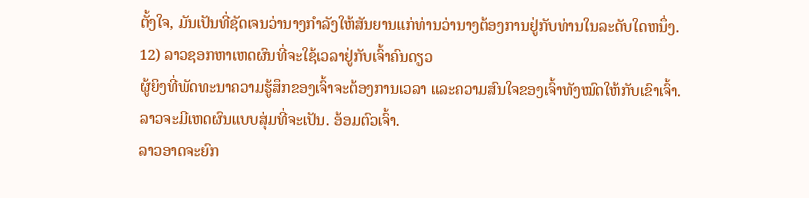ຕັ້ງໃຈ, ມັນເປັນທີ່ຊັດເຈນວ່ານາງກໍາລັງໃຫ້ສັນຍານແກ່ທ່ານວ່ານາງຕ້ອງການຢູ່ກັບທ່ານໃນລະດັບໃດຫນຶ່ງ.
12) ລາວຊອກຫາເຫດຜົນທີ່ຈະໃຊ້ເວລາຢູ່ກັບເຈົ້າຄົນດຽວ
ຜູ້ຍິງທີ່ພັດທະນາຄວາມຮູ້ສຶກຂອງເຈົ້າຈະຕ້ອງການເວລາ ແລະຄວາມສົນໃຈຂອງເຈົ້າທັງໝົດໃຫ້ກັບເຂົາເຈົ້າ.
ລາວຈະມີເຫດຜົນແບບສຸ່ມທີ່ຈະເປັນ. ອ້ອມຕົວເຈົ້າ.
ລາວອາດຈະຍົກ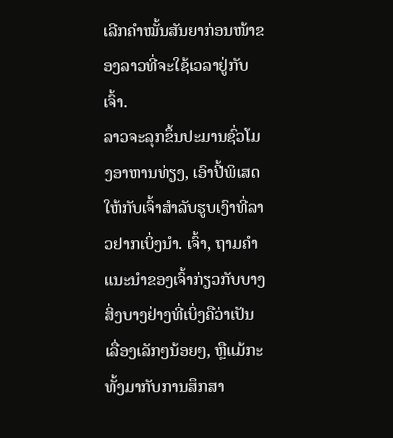ເລີກຄຳໝັ້ນສັນຍາກ່ອນໜ້າຂອງລາວທີ່ຈະໃຊ້ເວລາຢູ່ກັບເຈົ້າ.
ລາວຈະລຸກຂຶ້ນປະມານຊົ່ວໂມງອາຫານທ່ຽງ, ເອົາປີ້ພິເສດໃຫ້ກັບເຈົ້າສໍາລັບຮູບເງົາທີ່ລາວຢາກເບິ່ງນຳ. ເຈົ້າ, ຖາມຄໍາແນະນໍາຂອງເຈົ້າກ່ຽວກັບບາງສິ່ງບາງຢ່າງທີ່ເບິ່ງຄືວ່າເປັນເລື່ອງເລັກໆນ້ອຍໆ, ຫຼືແມ້ກະທັ້ງມາກັບການສຶກສາ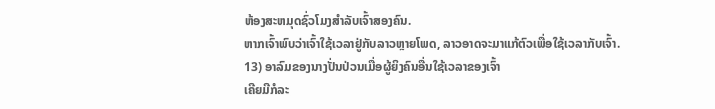ຫ້ອງສະຫມຸດຊົ່ວໂມງສຳລັບເຈົ້າສອງຄົນ.
ຫາກເຈົ້າພົບວ່າເຈົ້າໃຊ້ເວລາຢູ່ກັບລາວຫຼາຍໂພດ, ລາວອາດຈະມາແກ້ຕົວເພື່ອໃຊ້ເວລາກັບເຈົ້າ.
13) ອາລົມຂອງນາງປັ່ນປ່ວນເມື່ອຜູ້ຍິງຄົນອື່ນໃຊ້ເວລາຂອງເຈົ້າ
ເຄີຍມີກໍລະ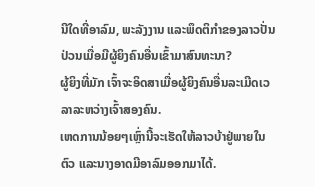ນີໃດທີ່ອາລົມ, ພະລັງງານ ແລະພຶດຕິກຳຂອງລາວປັ່ນປ່ວນເມື່ອມີຜູ້ຍິງຄົນອື່ນເຂົ້າມາສົນທະນາ?
ຜູ້ຍິງທີ່ມັກ ເຈົ້າຈະອິດສາເມື່ອຜູ້ຍິງຄົນອື່ນລະເມີດເວລາລະຫວ່າງເຈົ້າສອງຄົນ.
ເຫດການນ້ອຍໆເຫຼົ່ານີ້ຈະເຮັດໃຫ້ລາວບ້າຢູ່ພາຍໃນຕົວ ແລະນາງອາດມີອາລົມອອກມາໄດ້.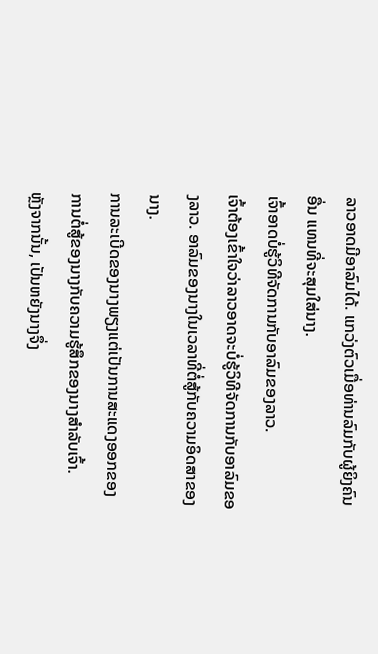ລາວອາດມີອາລົມໄດ້. ແກວ່ງຕົວເມື່ອທ່ານລົມກັບຜູ້ຍິງຄົນອື່ນ ແທນທີ່ຈະສຸມໃສ່ນາງ.
ເຈົ້າອາດບໍ່ຮູ້ວິທີຈັດການກັບອາລົມຂອງລາວ.
ເຈົ້າຕ້ອງເຂົ້າໃຈວ່າລາວອາດຈະບໍ່ຮູ້ວິທີຈັດການກັບອາລົມຂອງລາວ. ອາລົມຂອງນາງໃນເວລາທີ່ຕໍ່ສູ້ກັບຄວາມອິດສາຂອງນາງ.
ການລະເບີດຂອງນາງພຽງແຕ່ເປັນການສະແດງອອກຂອງການຕໍ່ສູ້ຂອງນາງກັບຄວາມຮູ້ສຶກຂອງນາງສໍາລັບເຈົ້າ.
ຫຼັງຈາກນັ້ນ, ເປັນຫຍັງນາງຈຶ່ງ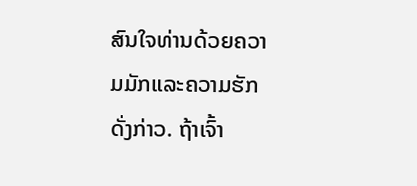ສົນໃຈທ່ານດ້ວຍຄວາມມັກແລະຄວາມຮັກດັ່ງກ່າວ. ຖ້າເຈົ້າ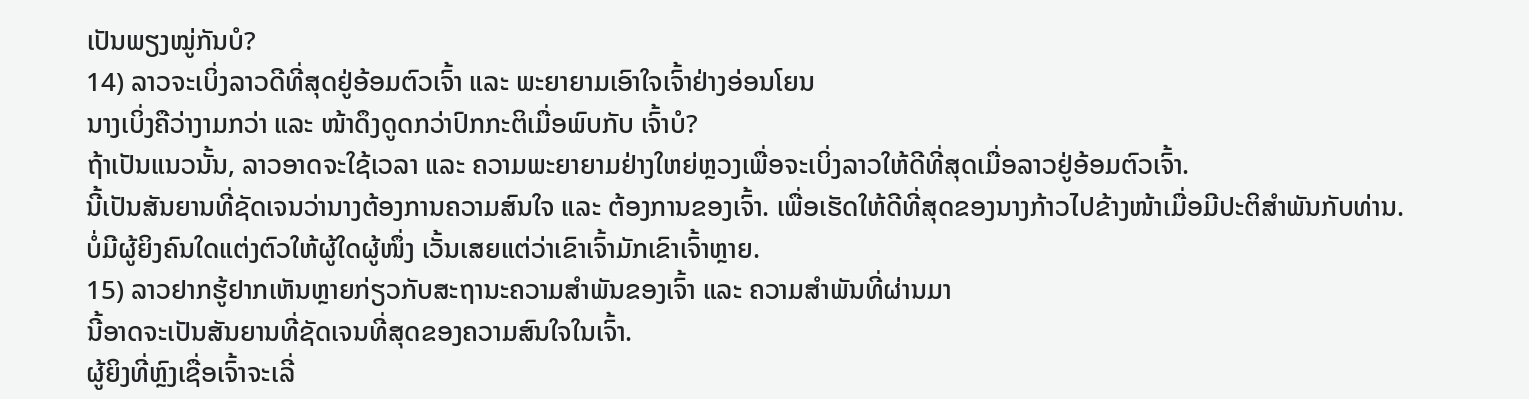ເປັນພຽງໝູ່ກັນບໍ?
14) ລາວຈະເບິ່ງລາວດີທີ່ສຸດຢູ່ອ້ອມຕົວເຈົ້າ ແລະ ພະຍາຍາມເອົາໃຈເຈົ້າຢ່າງອ່ອນໂຍນ
ນາງເບິ່ງຄືວ່າງາມກວ່າ ແລະ ໜ້າດຶງດູດກວ່າປົກກະຕິເມື່ອພົບກັບ ເຈົ້າບໍ?
ຖ້າເປັນແນວນັ້ນ, ລາວອາດຈະໃຊ້ເວລາ ແລະ ຄວາມພະຍາຍາມຢ່າງໃຫຍ່ຫຼວງເພື່ອຈະເບິ່ງລາວໃຫ້ດີທີ່ສຸດເມື່ອລາວຢູ່ອ້ອມຕົວເຈົ້າ.
ນີ້ເປັນສັນຍານທີ່ຊັດເຈນວ່ານາງຕ້ອງການຄວາມສົນໃຈ ແລະ ຕ້ອງການຂອງເຈົ້າ. ເພື່ອເຮັດໃຫ້ດີທີ່ສຸດຂອງນາງກ້າວໄປຂ້າງໜ້າເມື່ອມີປະຕິສຳພັນກັບທ່ານ.
ບໍ່ມີຜູ້ຍິງຄົນໃດແຕ່ງຕົວໃຫ້ຜູ້ໃດຜູ້ໜຶ່ງ ເວັ້ນເສຍແຕ່ວ່າເຂົາເຈົ້າມັກເຂົາເຈົ້າຫຼາຍ.
15) ລາວຢາກຮູ້ຢາກເຫັນຫຼາຍກ່ຽວກັບສະຖານະຄວາມສຳພັນຂອງເຈົ້າ ແລະ ຄວາມສຳພັນທີ່ຜ່ານມາ
ນີ້ອາດຈະເປັນສັນຍານທີ່ຊັດເຈນທີ່ສຸດຂອງຄວາມສົນໃຈໃນເຈົ້າ.
ຜູ້ຍິງທີ່ຫຼົງເຊື່ອເຈົ້າຈະເລີ່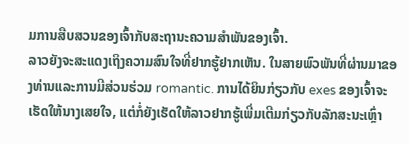ມການສືບສວນຂອງເຈົ້າກັບສະຖານະຄວາມສຳພັນຂອງເຈົ້າ.
ລາວຍັງຈະສະແດງເຖິງຄວາມສົນໃຈທີ່ຢາກຮູ້ຢາກເຫັນ. ໃນສາຍພົວພັນທີ່ຜ່ານມາຂອງທ່ານແລະການມີສ່ວນຮ່ວມ romantic. ການໄດ້ຍິນກ່ຽວກັບ exes ຂອງເຈົ້າຈະເຮັດໃຫ້ນາງເສຍໃຈ, ແຕ່ກໍ່ຍັງເຮັດໃຫ້ລາວຢາກຮູ້ເພີ່ມເຕີມກ່ຽວກັບລັກສະນະເຫຼົ່າ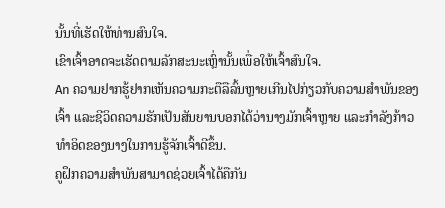ນັ້ນທີ່ເຮັດໃຫ້ທ່ານສົນໃຈ.
ເຂົາເຈົ້າອາດຈະເຮັດຕາມລັກສະນະເຫຼົ່ານັ້ນເພື່ອໃຫ້ເຈົ້າສົນໃຈ.
An ຄວາມຢາກຮູ້ຢາກເຫັນຄວາມກະຕືລືລົ້ນຫຼາຍເກີນໄປກ່ຽວກັບຄວາມສຳພັນຂອງເຈົ້າ ແລະຊີວິດຄວາມຮັກເປັນສັນຍານບອກໄດ້ວ່ານາງມັກເຈົ້າຫຼາຍ ແລະກຳລັງກ້າວທຳອິດຂອງນາງໃນການຮູ້ຈັກເຈົ້າດີຂຶ້ນ.
ຄູຝຶກຄວາມສຳພັນສາມາດຊ່ວຍເຈົ້າໄດ້ຄືກັນ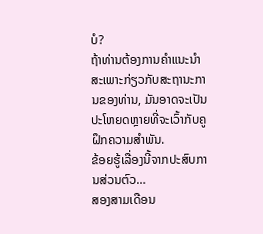ບໍ?
ຖ້າທ່ານຕ້ອງການຄໍາແນະນໍາສະເພາະກ່ຽວກັບສະຖານະການຂອງທ່ານ, ມັນອາດຈະເປັນປະໂຫຍດຫຼາຍທີ່ຈະເວົ້າກັບຄູຝຶກຄວາມສຳພັນ.
ຂ້ອຍຮູ້ເລື່ອງນີ້ຈາກປະສົບການສ່ວນຕົວ…
ສອງສາມເດືອນ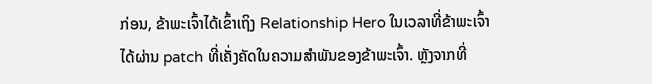ກ່ອນ, ຂ້າພະເຈົ້າໄດ້ເຂົ້າເຖິງ Relationship Hero ໃນເວລາທີ່ຂ້າພະເຈົ້າໄດ້ຜ່ານ patch ທີ່ເຄັ່ງຄັດໃນຄວາມສໍາພັນຂອງຂ້າພະເຈົ້າ. ຫຼັງຈາກທີ່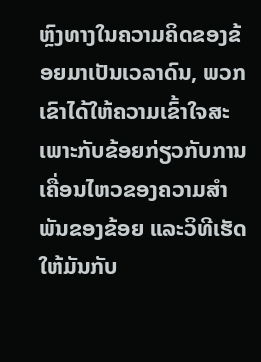ຫຼົງທາງໃນຄວາມຄິດຂອງຂ້ອຍມາເປັນເວລາດົນ, ພວກເຂົາໄດ້ໃຫ້ຄວາມເຂົ້າໃຈສະເພາະກັບຂ້ອຍກ່ຽວກັບການເຄື່ອນໄຫວຂອງຄວາມສຳພັນຂອງຂ້ອຍ ແລະວິທີເຮັດໃຫ້ມັນກັບ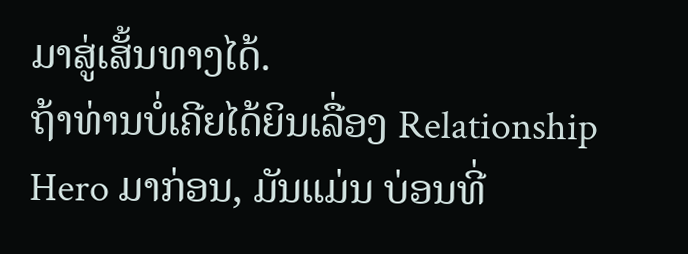ມາສູ່ເສັ້ນທາງໄດ້.
ຖ້າທ່ານບໍ່ເຄີຍໄດ້ຍິນເລື່ອງ Relationship Hero ມາກ່ອນ, ມັນແມ່ນ ບ່ອນທີ່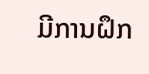ມີການຝຶກ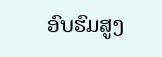ອົບຮົມສູງ